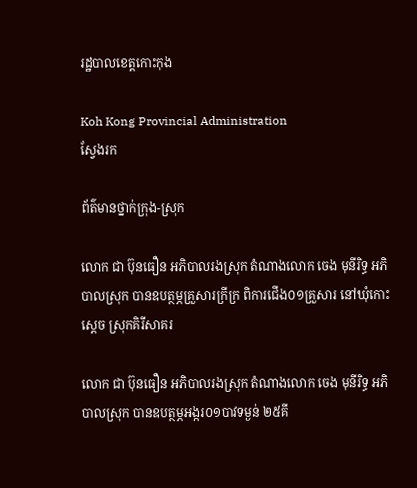រដ្ឋបាលខេត្តកោះកុង

Koh Kong Provincial Administration
ស្វែងរក

ព័ត៌មានថ្នាក់ក្រុង-ស្រុក

លោក ជា ប៊ុនធឿន អភិបាលរងស្រុក តំណាងលោក ចេង មុនីរិទ្ធ អភិបាលស្រុក បានឧបត្ថម្ភគ្រួសារក្រីក្រ ពិការជើង០១គ្រួសារ នៅឃុំកោះស្ដេច ស្រុកគិរីសាគរ

លោក ជា ប៊ុនធឿន អភិបាលរងស្រុក តំណាងលោក ចេង មុនីរិទ្ធ អភិបាលស្រុក បានឧបត្ថម្ភអង្ករ០១បាវទម្ងន់ ២៥គី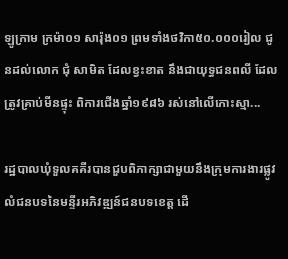ឡូក្រាម ក្រម៉ា០១ សារ៉ុង០១ ព្រមទាំងថវិកា៥០.០០០រៀល ជូនដល់លោក ជុំ សាមិត ដែលខ្វះខាត នឹងជាយុទ្ធជនពលី ដែលត្រូវគ្រាប់មីនផ្ទុះ ពិការជើងឆ្នាំ១៩៨៦ រស់នៅលើកោះស្មា...

រដ្ឋបាលឃុំទួលគគីរបានជួបពិភាក្សាជាមួយនឹងក្រុមការងារផ្លូវលំជនបទនៃមន្ទីរអភិវឌ្ឍន៍ជនបទខេត្ត ដើ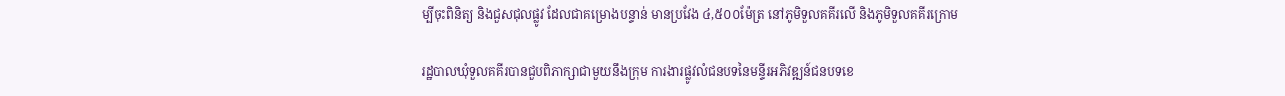ម្បីចុះពិនិត្យ និងជួសជុលផ្លូវ ដែលជាគម្រោងបន្ទាន់ មានប្រវែង ៤,៥០០ម៉ែត្រ នៅភូមិទួលគគីរលើ និងភូមិទួលគគីរក្រោម

រដ្ឋបាលឃុំទួលគគីរបានជួបពិភាក្សាជាមួយនឹងក្រុម ការងារផ្លូវលំជនបទនៃមន្ទីរអភិវឌ្ឍន៍ជនបទខេ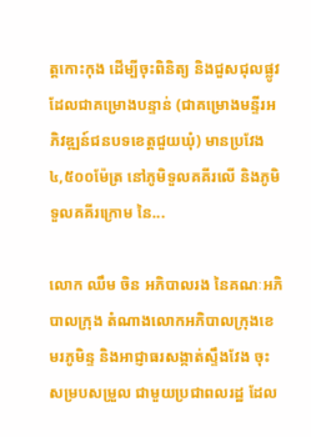ត្តកោះកុង ដើម្បីចុះពិនិត្យ និងជួសជុលផ្លូវ ដែលជាគម្រោងបន្ទាន់ (ជាគម្រោងមន្ទីរអភិវឌ្ឍន៍ជនបទខេត្តជួយឃុំ) មានប្រវែង ៤,៥០០ម៉ែត្រ នៅភូមិទួលគគីរលើ និងភូមិទួលគគីរក្រោម នៃ...

លោក ឈឹម ចិន អភិបាលរង នៃគណៈអភិបាលក្រុង តំណាងលោកអភិបាលក្រុងខេមរភូមិន្ទ និងអាជ្ញាធរសង្កាត់ស្ទឹងវែង ចុះសម្របសម្រួល ជាមួយប្រជាពលរដ្ឋ ដែល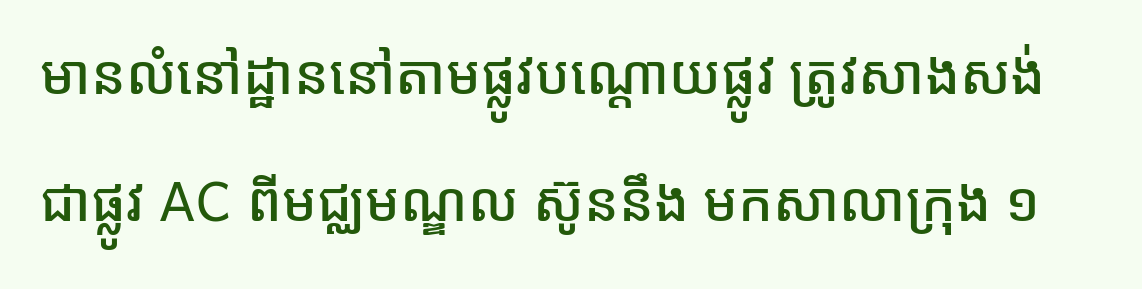មានលំនៅដ្ឋាននៅតាមផ្លូវបណ្តោយផ្លូវ ត្រូវសាងសង់ជាផ្លូវ AC ពីមជ្ឈមណ្ឌល ស៊ូននឹង មកសាលាក្រុង ១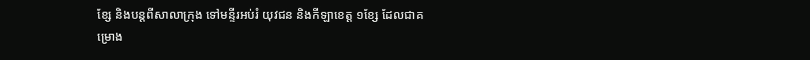ខ្សែ និងបន្តពីសាលាក្រុង ទៅមន្ទីរអប់រំ យុវជន និងកីឡាខេត្ត ១ខ្សែ ដែលជាគម្រោង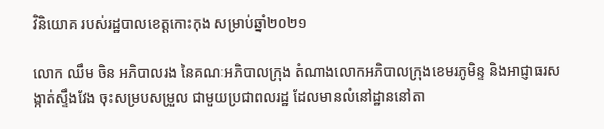វិនិយោគ របស់រដ្ឋបាលខេត្តកោះកុង សម្រាប់ឆ្នាំ២០២១

លោក ឈឹម ចិន អភិបាលរង នៃគណៈអភិបាលក្រុង តំណាងលោកអភិបាលក្រុងខេមរភូមិន្ទ និងអាជ្ញាធរសង្កាត់ស្ទឹងវែង ចុះសម្របសម្រួល ជាមួយប្រជាពលរដ្ឋ ដែលមានលំនៅដ្ឋាននៅតា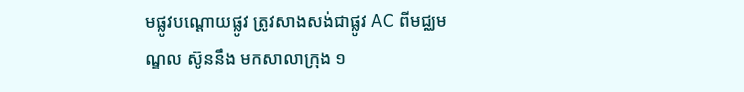មផ្លូវបណ្តោយផ្លូវ ត្រូវសាងសង់ជាផ្លូវ AC ពីមជ្ឈមណ្ឌល ស៊ូននឹង មកសាលាក្រុង ១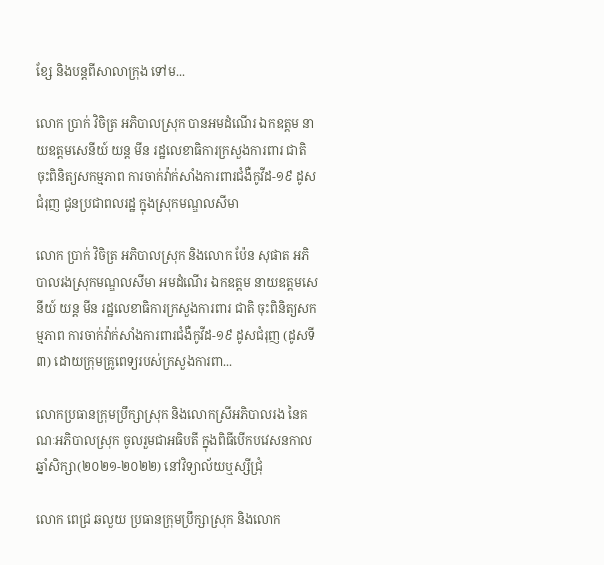ខ្សែ និងបន្តពីសាលាក្រុង ទៅម...

លោក ប្រាក់ វិចិត្រ អភិបាលស្រុក បានអមដំណើរ ឯកឧត្តម នាយឧត្តមសេនីយ៍ យន្ត មីន រដ្ឋលេខាធិការក្រសួងការពារ ជាតិ ចុះពិនិត្យសកម្មភាព ការចាក់វ៉ាក់សាំងការពារជំងឺកូវីដ-១៩ ដូសជំរុញ ជូនប្រជាពលរដ្ឋ ក្នុងស្រុកមណ្ឌលសីមា

លោក ប្រាក់ វិចិត្រ អភិបាលស្រុក និងលោក ប៉ែន សុផាត អភិបាលរងស្រុកមណ្ឌលសីមា អមដំណើរ ឯកឧត្តម នាយឧត្តមសេនីយ៍ យន្ត មីន រដ្ឋលេខាធិការក្រសួងការពារ ជាតិ ចុះពិនិត្យសកម្មភាព ការចាក់វ៉ាក់សាំងការពារជំងឺកូវីដ-១៩ ដូសជំរុញ (ដូសទី៣) ដោយក្រុមគ្រូពេទ្យរបស់ក្រសួងការពា...

លោកប្រធានក្រុមប្រឹក្សាស្រុក និងលោកស្រីអភិបាលរង នៃគណៈអភិបាលស្រុក ចូលរួមជាអធិបតី ក្នុងពិធីបើកបវេសនកាលឆ្នាំសិក្សា(២០២១-២០២២) នៅវិទ្យាល័យឬស្សីជ្រុំ

លោក ពេជ្រ ឆលួយ ប្រធានក្រុមប្រឹក្សាស្រុក និងលោក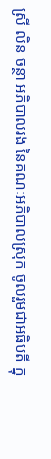ស្រី លិន ចន្ថា អភិបាលរង នៃគណៈអភិបាលស្រុក ចូលរួមជាអធិបតី ក្នុ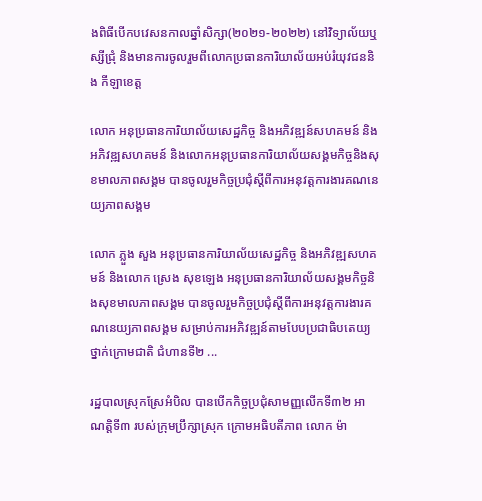ងពិធីបើកបវេសនកាលឆ្នាំសិក្សា(២០២១-២០២២) នៅវិទ្យាល័យឬស្សីជ្រុំ និងមានការចូលរួមពីលោកប្រធានការិយាល័យអប់រំយុវជននិង កីឡាខេត្ត

លោក អនុប្រធានការិយាល័យសេដ្ឋកិច្ច និងអភិវឌ្ឍន៍សហគមន៍ និងអភិវឌ្ឍសហគមន៍ និងលោកអនុប្រធានការិយាល័យសង្គមកិច្ចនិងសុខមាលភាពសង្គម បានចូលរួមកិច្ចប្រជុំស្ដីពីការអនុវត្តការងារគណនេយ្យភាពសង្គម

លោក ភ្លួង សួង អនុប្រធានការិយាល័យសេដ្ឋកិច្ច និងអភិវឌ្ឍសហគមន៍ និងលោក ស្រេង សុខឡេង អនុប្រធានការិយាល័យសង្គមកិច្ចនិងសុខមាលភាពសង្គម បានចូលរួមកិច្ចប្រជុំស្ដីពីការអនុវត្តការងារគណនេយ្យភាពសង្គម សម្រាប់ការអភិវឌ្ឍន៍តាមបែបប្រជាធិបតេយ្យថ្នាក់ក្រោមជាតិ ជំហានទី២ ...

រដ្ឋបាលស្រុកស្រែអំបិល បានបើកកិច្ចប្រជុំសាមញ្ញលើកទី៣២ អាណត្តិទី៣ របស់ក្រុមប្រឹក្សាស្រុក ក្រោមអធិបតីភាព លោក ម៉ា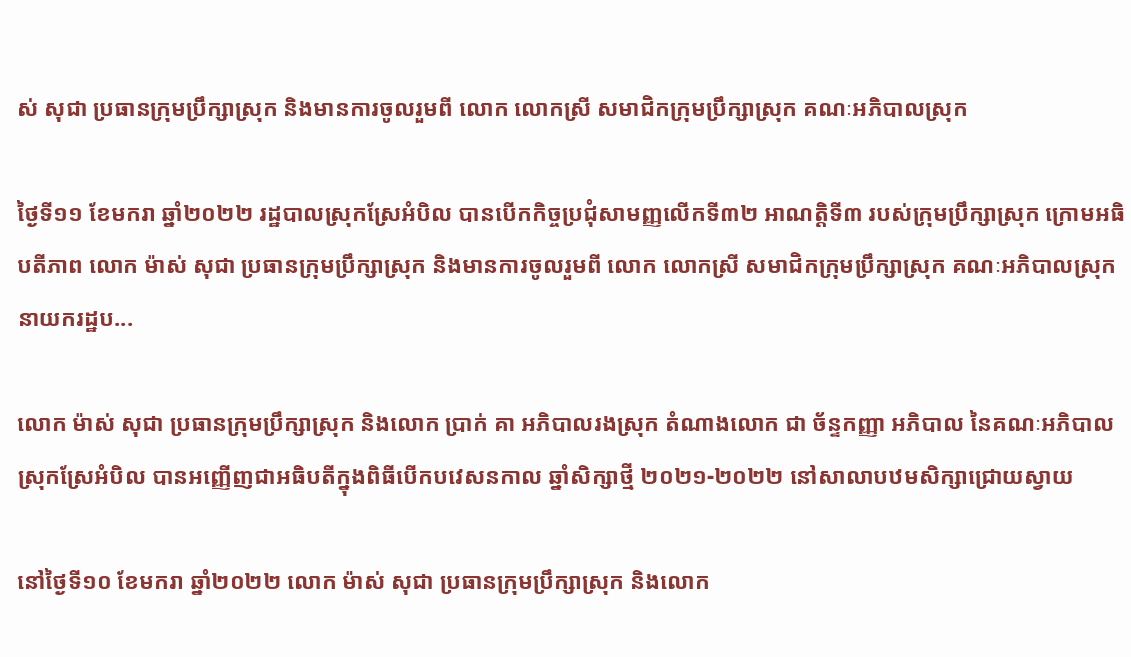ស់ សុជា ប្រធានក្រុមប្រឹក្សាស្រុក និងមានការចូលរួមពី លោក លោកស្រី សមាជិកក្រុមប្រឹក្សាស្រុក គណៈអភិបាលស្រុក

ថ្ងៃទី១១ ខែមករា ឆ្នាំ២០២២ រដ្ឋបាលស្រុកស្រែអំបិល បានបើកកិច្ចប្រជុំសាមញ្ញលើកទី៣២ អាណត្តិទី៣ របស់ក្រុមប្រឹក្សាស្រុក ក្រោមអធិបតីភាព លោក ម៉ាស់ សុជា ប្រធានក្រុមប្រឹក្សាស្រុក និងមានការចូលរួមពី លោក លោកស្រី សមាជិកក្រុមប្រឹក្សាស្រុក គណៈអភិបាលស្រុក នាយករដ្ឋប...

លោក ម៉ាស់ សុជា ប្រធានក្រុមប្រឹក្សាស្រុក និងលោក ប្រាក់ គា អភិបាលរងស្រុក តំណាងលោក ជា ច័ន្ទកញ្ញា អភិបាល នៃគណៈអភិបាលស្រុកស្រែអំបិល បានអញ្ញើញជាអធិបតីក្នុងពិធីបើកបវេសនកាល ឆ្នាំសិក្សាថ្មី ២០២១-២០២២ នៅសាលាបឋមសិក្សាជ្រោយស្វាយ

នៅថ្ងៃទី១០ ខែមករា ឆ្នាំ២០២២ លោក ម៉ាស់ សុជា ប្រធានក្រុមប្រឹក្សាស្រុក និងលោក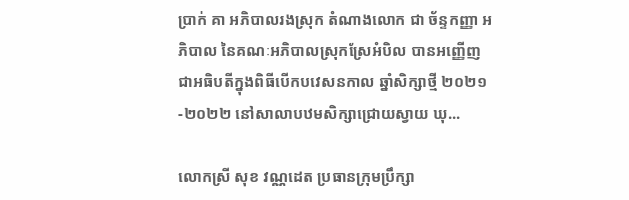ប្រាក់ គា អភិបាលរងស្រុក តំណាងលោក ជា ច័ន្ទកញ្ញា អភិបាល នៃគណៈអភិបាលស្រុកស្រែអំបិល បានអញ្ញើញជាអធិបតីក្នុងពិធីបើកបវេសនកាល ឆ្នាំសិក្សាថ្មី ២០២១-២០២២ នៅសាលាបឋមសិក្សាជ្រោយស្វាយ ឃុ...

លោកស្រី សុខ វណ្ណដេត ប្រធានក្រុមប្រឹក្សា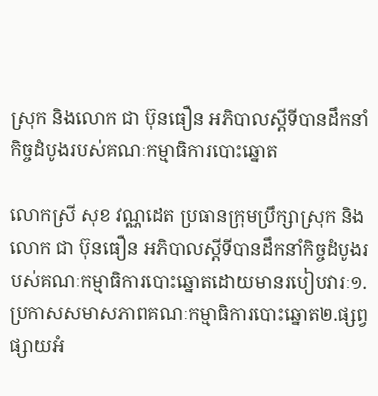ស្រុក និងលោក ជា ប៊ុនធឿន អភិបាលស្ដីទីបានដឹកនាំកិច្ចដំបូងរបស់គណៈកម្មាធិការបោះឆ្នោត

លោកស្រី សុខ វណ្ណដេត ប្រធានក្រុមប្រឹក្សាស្រុក និងលោក ជា ប៊ុនធឿន អភិបាលស្ដីទីបានដឹកនាំកិច្ចដំបូងរបស់គណៈកម្មាធិការបោះឆ្នោតដោយមានរបៀបវារៈ១. ប្រកាសសមាសភាពគណៈកម្មាធិការបោះឆ្នោត២.ផ្សព្វផ្សាយអំ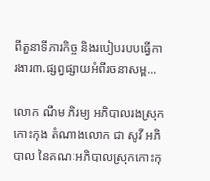ពីតួនាទីភារកិច្ច និងរបៀបរបបធ្វើការងារ៣.ផ្សព្វផ្សាយអំពីរចនាសម្ព...

លោក ណឹម ភិរម្យ អភិបាលរងស្រុកកោះកុង តំណាងលោក ជា សូវី អភិបាល នៃគណៈអភិបាលស្រុកកោះកុ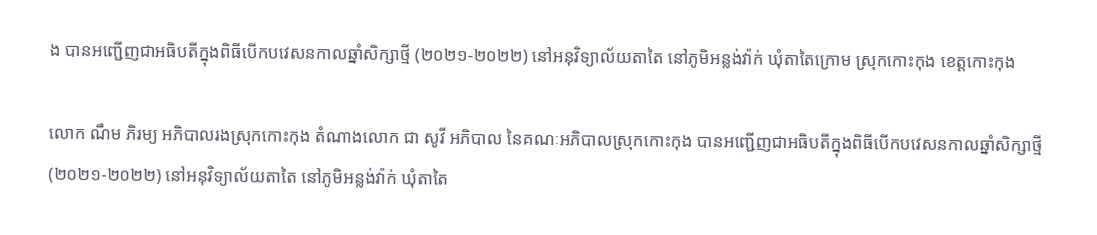ង បានអញ្ជើញជាអធិបតីក្នុងពិធីបើកបវេសនកាលឆ្នាំសិក្សាថ្មី (២០២១-២០២២) នៅអនុវិទ្យាល័យតាតៃ នៅភូមិអន្លង់វ៉ាក់ ឃុំតាតៃក្រោម ស្រុកកោះកុង ខេត្តកោះកុង

លោក ណឹម ភិរម្យ អភិបាលរងស្រុកកោះកុង តំណាងលោក ជា សូវី អភិបាល នៃគណៈអភិបាលស្រុកកោះកុង បានអញ្ជើញជាអធិបតីក្នុងពិធីបើកបវេសនកាលឆ្នាំសិក្សាថ្មី (២០២១-២០២២) នៅអនុវិទ្យាល័យតាតៃ នៅភូមិអន្លង់វ៉ាក់ ឃុំតាតៃ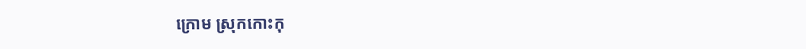ក្រោម ស្រុកកោះកុ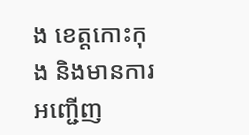ង ខេត្តកោះកុង និងមានការអញ្ជើញ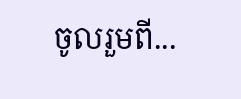ចូលរួមពី...